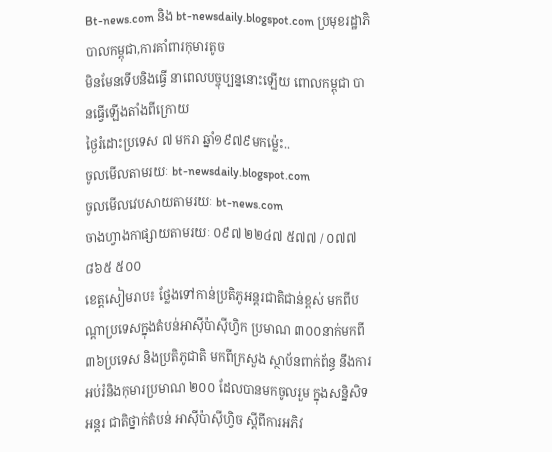Bt-news.com និង bt-newsdaily.blogspot.com ប្រមុខរដ្ឋាភិបាលកម្ពុជា,ការគាំពារកុមារតូច
មិនមែនទើបនិងធ្វើ នាពេលបច្ចុប្បន្ននោះឡើយ ពោលកម្ពុជា បានធ្វើឡើងតាំងពីក្រោយ
ថ្ងៃរំដោះប្រទេស ៧ មករា ឆ្នាំ១៩៧៩មកម្ល៉េះ..
ចូលមើលតាមរយៈ bt-newsdaily.blogspot.com
ចូលមើលវេបសាយតាមរយៈ bt-news.com
ចាងហ្វាងកាផ្សាយតាមរយៈ ០៩៧ ២២៤៧ ៥៧៧ / ០៧៧ ៨៦៥ ៥០០
ខេត្តសៀមរាប៖ ថ្លែងទៅកាន់ប្រតិភូអន្តរជាតិជាន់ខ្ពស់ មកពីបណ្តាប្រទេសក្នុងតំបន់អាស៊ីប៉ាស៊ីហ្វិក ប្រមាណ ៣០០នាក់មកពី៣៦ប្រទេស និងប្រតិភូជាតិ មកពីក្រសួង ស្ថាប័នពាក់ព័ន្ធ នឹងការអប់រំនិងកុមារប្រមាណ ២០០ ដែលបានមកចូលរួម ក្នុងសន្និសិទអន្តរ ជាតិថ្នាក់តំបន់ អាស៊ីប៉ាស៊ីហ្វិច ស្តីពីការអភិវ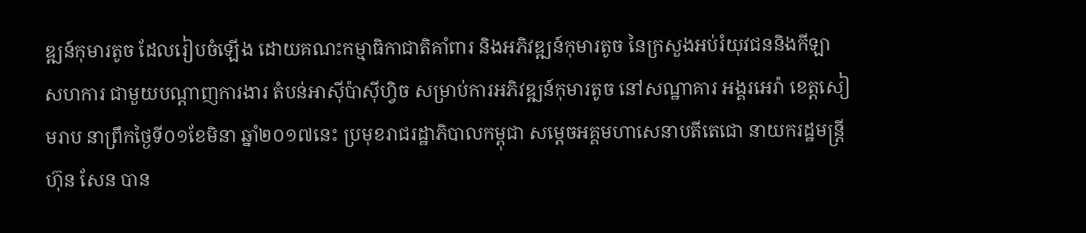ឌ្ឍន៍កុមារតូច ដែលរៀបចំឡើង ដោយគណះកម្មាធិកាជាតិគាំពារ និងអភិវឌ្ឍន៍កុមារតូច នៃក្រសួងអប់រំយុវជននិងកីឡា សហការ ជាមួយបណ្តាញការងារ តំបន់អាស៊ីប៉ាស៊ីហ្វិច សម្រាប់ការអភិវឌ្ឍន៍កុមារតូច នៅសណ្ឋាគារ អង្គរអេរ៉ា ខេត្តសៀមរាប នាព្រឹកថ្ងៃទី០១ខែមិនា ឆ្នាំ២០១៧នេះ ប្រមុខរាជរដ្ឋាភិបាលកម្ពុជា សម្តេចអគ្គមហាសេនាបតីតេជោ នាយករដ្ឋមន្ត្រី ហ៊ុន សែន បាន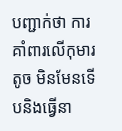បញ្ជាក់ថា ការគាំពារលើកុមារតូច មិនមែនទើបនិងធ្វើនា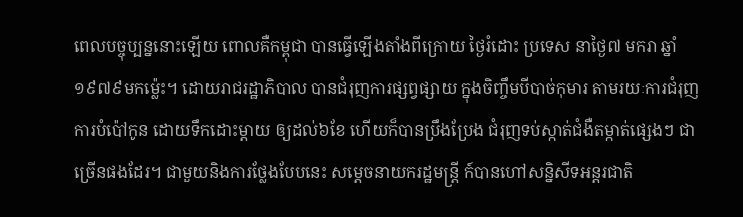ពេលបច្ចុប្បន្ននោះឡើយ ពោលគឺកម្ពុជា បានធ្វើឡើងតាំងពីក្រោយ ថ្ងៃរំដោះ ប្រទេស នាថ្ងៃ៧ មករា ឆ្នាំ១៩៧៩មកម្ល៉េះ។ ដោយរាជរដ្ឋាភិបាល បានជំរុញការផ្សព្វផ្សាយ ក្នុងចិញ្ចឹមបីបាច់កុមារ តាមរយៈការជំរុញការបំប៉ៅកូន ដោយទឹកដោះម្តាយ ឲ្យដល់៦ខែ ហើយក៏បានប្រឹងប្រែង ជំរុញទប់ស្កាត់ជំងឺតម្កាត់ផ្សេងៗ ជាច្រើនផងដែរ។ ជាមួយនិងការថ្លែងបែបនេះ សម្តេចនាយករដ្ឋមន្រ្តី ក៍បានហៅសន្និសីទអន្តរជាតិ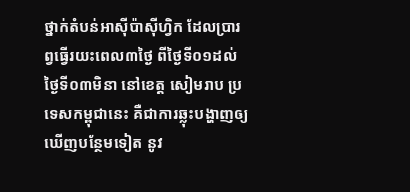ថ្នាក់តំបន់អាស៊ីប៉ាស៊ីហ្វិក ដែលប្រារព្វធ្វើរយះពេល៣ថ្ងៃ ពីថ្ងៃទី០១ដល់ថ្ងៃទី០៣មិនា នៅខេត្ត សៀមរាប ប្រទេសកម្ពុជានេះ គឺជាការឆ្លុះបង្ហាញឲ្យឃើញបន្ថែមទៀត នូវ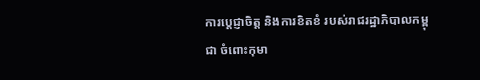ការប្តេជ្ញាចិត្ត និងការខិតខំ របស់រាជរដ្ឋាភិបាលកម្ពុជា ចំពោះកុមា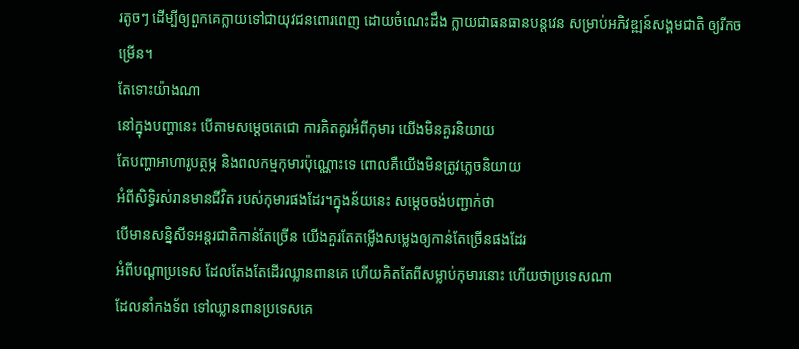រតូចៗ ដើម្បីឲ្យពួកគេក្លាយទៅជាយុវជនពោរពេញ ដោយចំណេះដឹង ក្លាយជាធនធានបន្តវេន សម្រាប់អភិវឌ្ឍន៍សង្គមជាតិ ឲ្យរីកចម្រើន។
តែទោះយ៉ាងណា
នៅក្នុងបញ្ហានេះ បើតាមសម្តេចតេជោ ការគិតគូរអំពីកុមារ យើងមិនគួរនិយាយ
តែបញ្ហាអាហារូបត្ថម្ភ និងពលកម្មកុមារប៉ុណ្ណោះទេ ពោលគឺយើងមិនត្រូវភ្លេចនិយាយ
អំពីសិទ្ធិរស់រានមានជីវិត របស់កុមារផងដែរ។ក្នុងន័យនេះ សម្តេចចង់បញ្ជាក់ថា
បើមានសន្និសីទអន្តរជាតិកាន់តែច្រើន យើងគួរតែតម្លើងសម្លេងឲ្យកាន់តែច្រើនផងដែរ
អំពីបណ្តាប្រទេស ដែលតែងតែដើរឈ្លានពានគេ ហើយគិតតែពីសម្លាប់កុមារនោះ ហើយថាប្រទេសណា
ដែលនាំកងទ័ព ទៅឈ្លានពានប្រទេសគេ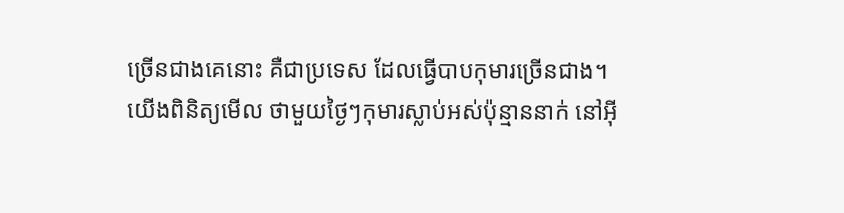ច្រើនជាងគេនោះ គឺជាប្រទេស ដែលធ្វើបាបកុមារច្រើនជាង។
យើងពិនិត្យមើល ថាមួយថ្ងៃៗកុមារស្លាប់អស់ប៉ុន្មាននាក់ នៅអ៊ី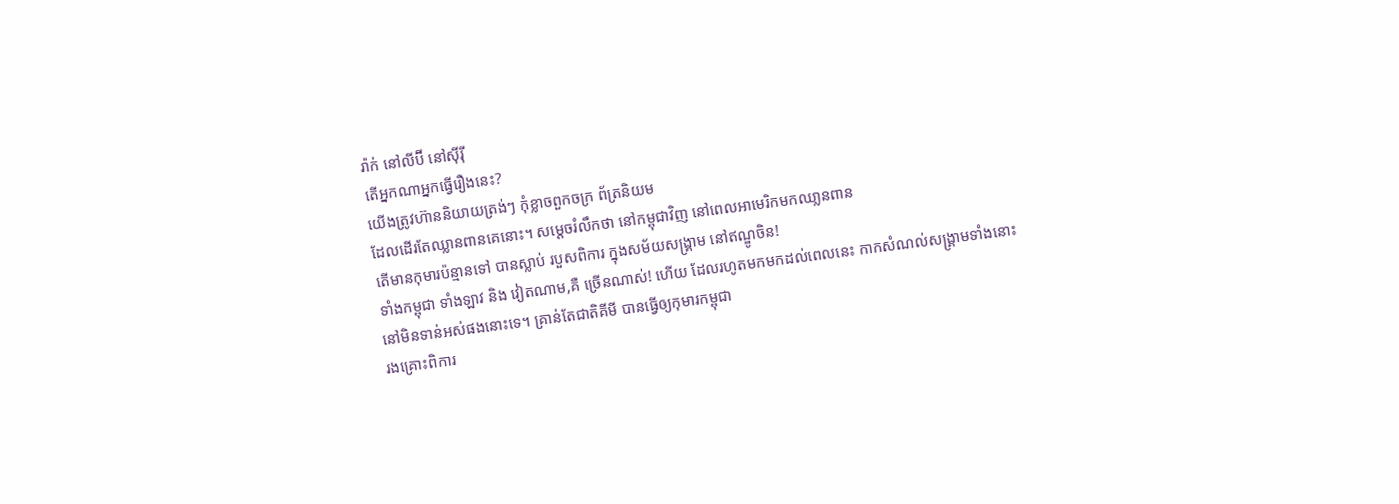រ៉ាក់ នៅលីប៊ី នៅស៊ីរ៉ី
តើអ្នកណាអ្នកធ្វើរឿងនេះ?
យើងត្រូវហ៊ាននិយាយត្រង់ៗ កុំខ្លាចពួកចក្រ ព័ត្រនិយម
ដែលដើរតែឈ្លានពានគេនោះ។ សម្តេចរំលឹកថា នៅកម្ពុជាវិញ នៅពេលអាមេរិកមកឈា្លនពាន
តើមានកុមារប៉ន្មានទៅ បានស្លាប់ របួសពិការ ក្នុងសម័យសង្គ្រាម នៅឥណ្ឌូចិន!
ទាំងកម្ពុជា ទាំងឡាវ និង វៀតណាម,គឺ ច្រើនណាស់! ហើយ ដែលរហូតមកមកដល់ពេលនេះ កាកសំណល់សង្គ្រាមទាំងនោះ
នៅមិនទាន់អស់ផងនោះទេ។ គ្រាន់តែជាតិគីមី បានធ្វើឲ្យកុមារកម្ពុជា
រងគ្រោះពិការ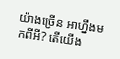យ៉ាងច្រើន អាហ្នឹងមកពីអី? តើយើង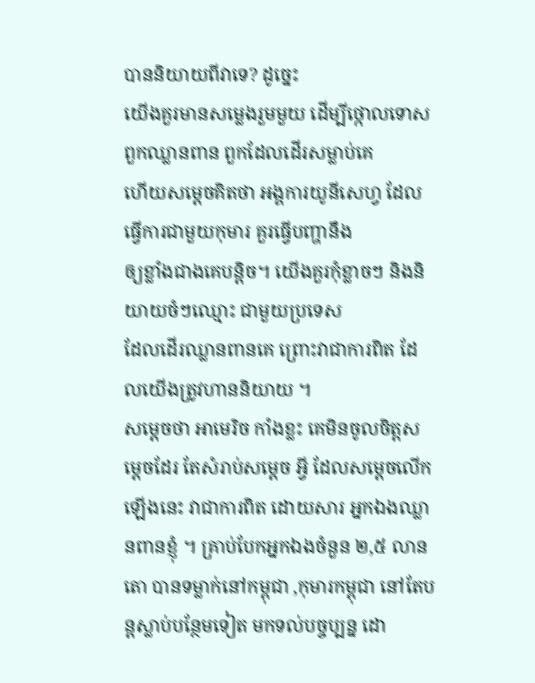បាននិយាយពីវាទេ? ដូច្នេះ
យើងគួរមានសម្លេងរួមមួយ ដើម្បីថ្កោលទោសពួកឈ្លានពាន ពួកដែលដើរសម្លាប់គេ
ហើយសម្តេចគិតថា អង្គការយូនីសេហ្វ ដែលធ្វើការជាមួយកុមារ គួរធ្វើបញ្ហានឹង
ឲ្យខ្លាំងជាងគេបន្តិច។ យើងគួរកុំខ្លាចៗ និងនិយាយចំៗឈ្មោះ ជាមួយប្រទេស
ដែលដើរឈ្លានពានគេ ព្រោះវាជាការពិត ដែលយើងត្រូវហាននិយាយ ។
សម្តេចថា អាមេរិច កាំងខ្លះ គេមិនចូលចិត្តសម្តេចដែរ តែសំរាប់សម្តេច អ្វី ដែលសម្តេចលើកឡើងនេះ វាជាការពិត ដោយសារ អ្នកឯងឈ្លានពានខ្ញុំ ។ គ្រាប់បែកអ្នកឯងចំនួន ២,៥ លានតោ បានទម្លាក់នៅកម្ពុជា ,កុមារកម្ពុជា នៅតែបន្តស្លាប់បន្ថែមទៀត មកទល់បច្ចប្បន្ន ដោ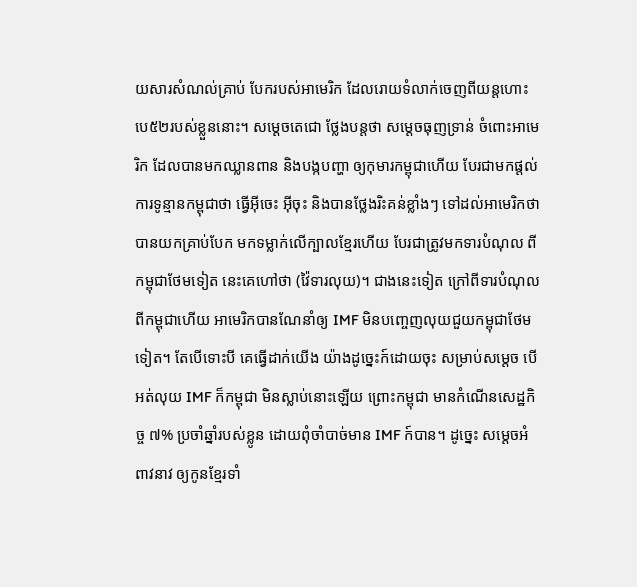យសារសំណល់គ្រាប់ បែករបស់អាមេរិក ដែលរោយទំលាក់ចេញពីយន្តហោះ បេ៥២របស់ខ្លួននោះ។ សម្តេចតេជោ ថ្លែងបន្តថា សម្តេចធុញទ្រាន់ ចំពោះអាមេរិក ដែលបានមកឈ្លានពាន និងបង្កបញ្ហា ឲ្យកុមារកម្ពុជាហើយ បែរជាមកផ្តល់ការទូន្មានកម្ពុជាថា ធ្វើអ៊ីចេះ អ៊ីចុះ និងបានថ្លែងរិះគន់ខ្លាំងៗ ទៅដល់អាមេរិកថា បានយកគ្រាប់បែក មកទម្លាក់លើក្បាលខ្មែរហើយ បែរជាត្រូវមកទារបំណុល ពីកម្ពុជាថែមទៀត នេះគេហៅថា (វ៉ៃទារលុយ)។ ជាងនេះទៀត ក្រៅពីទារបំណុលពីកម្ពុជាហើយ អាមេរិកបានណែនាំឲ្យ IMF មិនបញ្ចេញលុយជួយកម្ពុជាថែមទៀត។ តែបើទោះបី គេធ្វើដាក់យើង យ៉ាងដូច្នេះក៍ដោយចុះ សម្រាប់សម្តេច បើអត់លុយ IMF ក៏កម្ពុជា មិនស្លាប់នោះឡើយ ព្រោះកម្ពុជា មានកំណើនសេដ្ឋកិច្ច ៧% ប្រចាំឆ្នាំរបស់ខ្លូន ដោយពុំចាំបាច់មាន IMF ក៍បាន។ ដូច្នេះ សម្តេចអំពាវនាវ ឲ្យកូនខ្មែរទាំ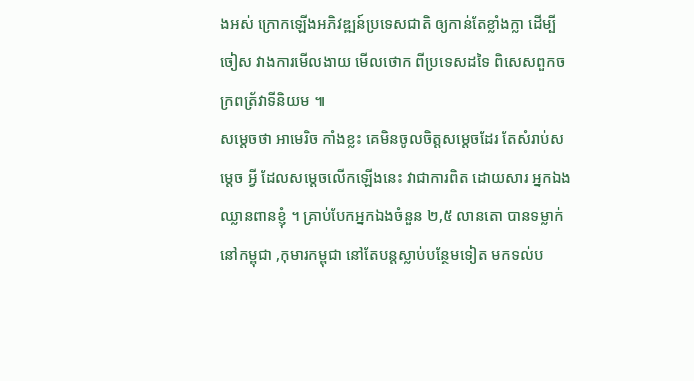ងអស់ ក្រោកឡើងអភិវឌ្ឍន៍ប្រទេសជាតិ ឲ្យកាន់តែខ្លាំងក្លា ដើម្បីចៀស វាងការមើលងាយ មើលថោក ពីប្រទេសដទៃ ពិសេសពួកចក្រពត្រ័វាទីនិយម ៕
សម្តេចថា អាមេរិច កាំងខ្លះ គេមិនចូលចិត្តសម្តេចដែរ តែសំរាប់សម្តេច អ្វី ដែលសម្តេចលើកឡើងនេះ វាជាការពិត ដោយសារ អ្នកឯងឈ្លានពានខ្ញុំ ។ គ្រាប់បែកអ្នកឯងចំនួន ២,៥ លានតោ បានទម្លាក់នៅកម្ពុជា ,កុមារកម្ពុជា នៅតែបន្តស្លាប់បន្ថែមទៀត មកទល់ប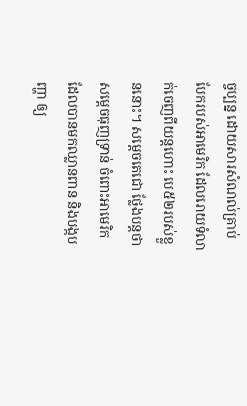ច្ចប្បន្ន ដោយសារសំណល់គ្រាប់ បែករបស់អាមេរិក ដែលរោយទំលាក់ចេញពីយន្តហោះ បេ៥២របស់ខ្លួននោះ។ សម្តេចតេជោ ថ្លែងបន្តថា សម្តេចធុញទ្រាន់ ចំពោះអាមេរិក ដែលបានមកឈ្លានពាន និងបង្កបញ្ហា ឲ្យ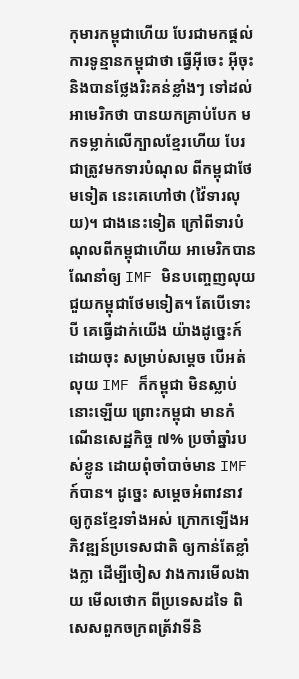កុមារកម្ពុជាហើយ បែរជាមកផ្តល់ការទូន្មានកម្ពុជាថា ធ្វើអ៊ីចេះ អ៊ីចុះ និងបានថ្លែងរិះគន់ខ្លាំងៗ ទៅដល់អាមេរិកថា បានយកគ្រាប់បែក មកទម្លាក់លើក្បាលខ្មែរហើយ បែរជាត្រូវមកទារបំណុល ពីកម្ពុជាថែមទៀត នេះគេហៅថា (វ៉ៃទារលុយ)។ ជាងនេះទៀត ក្រៅពីទារបំណុលពីកម្ពុជាហើយ អាមេរិកបានណែនាំឲ្យ IMF មិនបញ្ចេញលុយជួយកម្ពុជាថែមទៀត។ តែបើទោះបី គេធ្វើដាក់យើង យ៉ាងដូច្នេះក៍ដោយចុះ សម្រាប់សម្តេច បើអត់លុយ IMF ក៏កម្ពុជា មិនស្លាប់នោះឡើយ ព្រោះកម្ពុជា មានកំណើនសេដ្ឋកិច្ច ៧% ប្រចាំឆ្នាំរបស់ខ្លូន ដោយពុំចាំបាច់មាន IMF ក៍បាន។ ដូច្នេះ សម្តេចអំពាវនាវ ឲ្យកូនខ្មែរទាំងអស់ ក្រោកឡើងអភិវឌ្ឍន៍ប្រទេសជាតិ ឲ្យកាន់តែខ្លាំងក្លា ដើម្បីចៀស វាងការមើលងាយ មើលថោក ពីប្រទេសដទៃ ពិសេសពួកចក្រពត្រ័វាទីនិ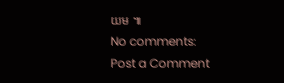យម ៕
No comments:
Post a Comment